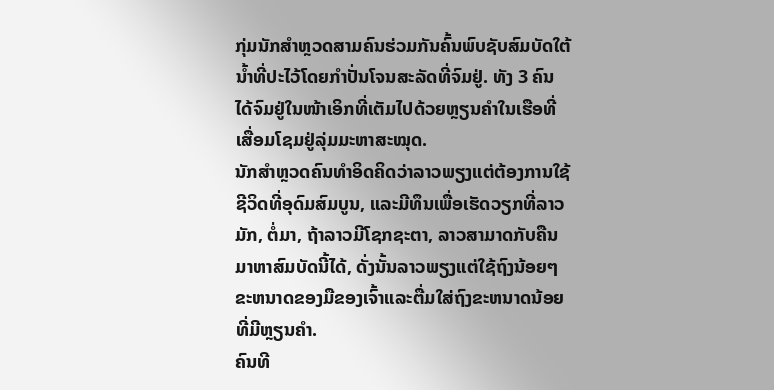ກຸ່ມນັກສຳຫຼວດສາມຄົນຮ່ວມກັນຄົ້ນພົບຊັບສົມບັດໃຕ້ນ້ຳທີ່ປະໄວ້ໂດຍກຳປັ່ນໂຈນສະລັດທີ່ຈົມຢູ່. ທັງ 3 ຄົນໄດ້ຈົມຢູ່ໃນໜ້າເອິກທີ່ເຕັມໄປດ້ວຍຫຼຽນຄຳໃນເຮືອທີ່ເສື່ອມໂຊມຢູ່ລຸ່ມມະຫາສະໝຸດ.
ນັກສຳຫຼວດຄົນທຳອິດຄິດວ່າລາວພຽງແຕ່ຕ້ອງການໃຊ້ຊີວິດທີ່ອຸດົມສົມບູນ, ແລະມີທຶນເພື່ອເຮັດວຽກທີ່ລາວມັກ, ຕໍ່ມາ, ຖ້າລາວມີໂຊກຊະຕາ, ລາວສາມາດກັບຄືນມາຫາສົມບັດນີ້ໄດ້, ດັ່ງນັ້ນລາວພຽງແຕ່ໃຊ້ຖົງນ້ອຍໆ ຂະຫນາດຂອງມືຂອງເຈົ້າແລະຕື່ມໃສ່ຖົງຂະຫນາດນ້ອຍທີ່ມີຫຼຽນຄໍາ.
ຄົນທີ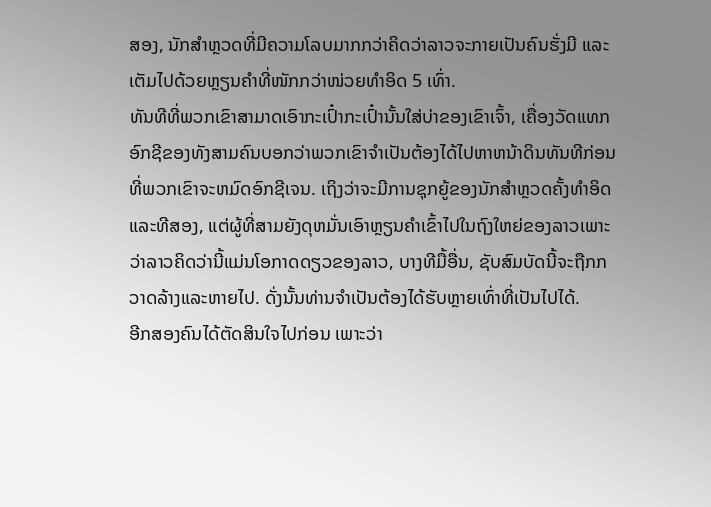ສອງ, ນັກສຳຫຼວດທີ່ມີຄວາມໂລບມາກກວ່າຄິດວ່າລາວຈະກາຍເປັນຄົນຮັ່ງມີ ແລະເຕັມໄປດ້ວຍຫຼຽນຄຳທີ່ໜັກກວ່າໜ່ວຍທຳອິດ 5 ເທົ່າ.
ທັນທີທີ່ພວກເຂົາສາມາດເອົາກະເປົ໋າກະເປົ໋ານັ້ນໃສ່ບ່າຂອງເຂົາເຈົ້າ, ເຄື່ອງວັດແທກອົກຊີຂອງທັງສາມຄົນບອກວ່າພວກເຂົາຈໍາເປັນຕ້ອງໄດ້ໄປຫາຫນ້າດິນທັນທີກ່ອນທີ່ພວກເຂົາຈະຫມົດອົກຊີເຈນ. ເຖິງວ່າຈະມີການຊຸກຍູ້ຂອງນັກສໍາຫຼວດຄັ້ງທໍາອິດແລະທີສອງ, ແຕ່ຜູ້ທີ່ສາມຍັງດຸຫມັ່ນເອົາຫຼຽນຄໍາເຂົ້າໄປໃນຖົງໃຫຍ່ຂອງລາວເພາະວ່າລາວຄິດວ່ານີ້ແມ່ນໂອກາດດຽວຂອງລາວ, ບາງທີມື້ອື່ນ, ຊັບສົມບັດນີ້ຈະຖືກກວາດລ້າງແລະຫາຍໄປ. ດັ່ງນັ້ນທ່ານຈໍາເປັນຕ້ອງໄດ້ຮັບຫຼາຍເທົ່າທີ່ເປັນໄປໄດ້.
ອີກສອງຄົນໄດ້ຕັດສິນໃຈໄປກ່ອນ ເພາະວ່າ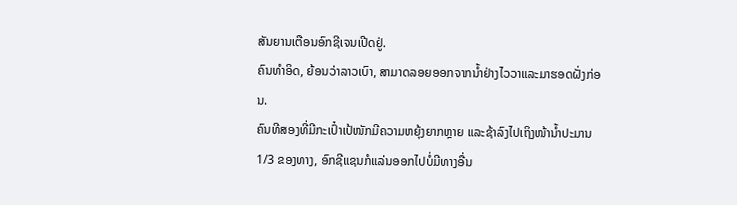ສັນຍານເຕືອນອົກຊີເຈນເປີດຢູ່.
ຄົນທໍາອິດ, ຍ້ອນວ່າລາວເບົາ, ສາມາດລອຍອອກຈາກນ້ຳຢ່າງໄວວາແລະມາຮອດຝັ່ງກ່ອນ.
ຄົນທີສອງທີ່ມີກະເປົ໋າເປ້ໜັກມີຄວາມຫຍຸ້ງຍາກຫຼາຍ ແລະຊ້າລົງໄປເຖິງໜ້ານ້ຳປະມານ 1/3 ຂອງທາງ, ອົກຊີແຊນກໍແລ່ນອອກໄປບໍ່ມີທາງອື່ນ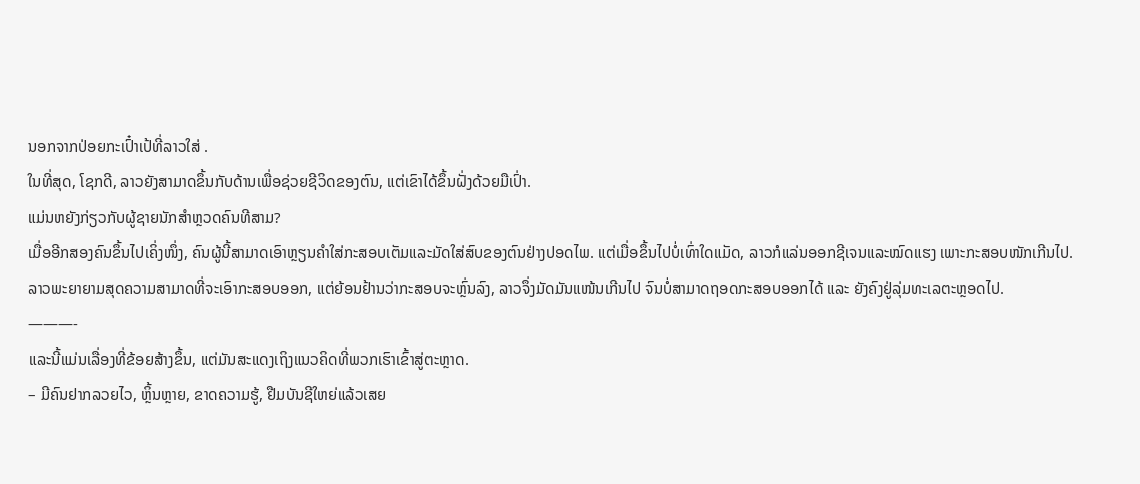ນອກຈາກປ່ອຍກະເປົ໋າເປ້ທີ່ລາວໃສ່ .
ໃນທີ່ສຸດ, ໂຊກດີ, ລາວຍັງສາມາດຂຶ້ນກັບດ້ານເພື່ອຊ່ວຍຊີວິດຂອງຕົນ, ແຕ່ເຂົາໄດ້ຂຶ້ນຝັ່ງດ້ວຍມືເປົ່າ.
ແມ່ນຫຍັງກ່ຽວກັບຜູ້ຊາຍນັກສຳຫຼວດຄົນທີສາມ?
ເມື່ອອີກສອງຄົນຂຶ້ນໄປເຄິ່ງໜຶ່ງ, ຄົນຜູ້ນີ້ສາມາດເອົາຫຼຽນຄຳໃສ່ກະສອບເຕັມແລະມັດໃສ່ສົບຂອງຕົນຢ່າງປອດໄພ. ແຕ່ເມື່ອຂຶ້ນໄປບໍ່ເທົ່າໃດແມັດ, ລາວກໍແລ່ນອອກຊີເຈນແລະໝົດແຮງ ເພາະກະສອບໜັກເກີນໄປ.
ລາວພະຍາຍາມສຸດຄວາມສາມາດທີ່ຈະເອົາກະສອບອອກ, ແຕ່ຍ້ອນຢ້ານວ່າກະສອບຈະຫຼົ່ນລົງ, ລາວຈຶ່ງມັດມັນແໜ້ນເກີນໄປ ຈົນບໍ່ສາມາດຖອດກະສອບອອກໄດ້ ແລະ ຍັງຄົງຢູ່ລຸ່ມທະເລຕະຫຼອດໄປ.
———-
ແລະນີ້ແມ່ນເລື່ອງທີ່ຂ້ອຍສ້າງຂຶ້ນ, ແຕ່ມັນສະແດງເຖິງແນວຄິດທີ່ພວກເຮົາເຂົ້າສູ່ຕະຫຼາດ.
– ມີຄົນຢາກລວຍໄວ, ຫຼິ້ນຫຼາຍ, ຂາດຄວາມຮູ້, ຢືມບັນຊີໃຫຍ່ແລ້ວເສຍ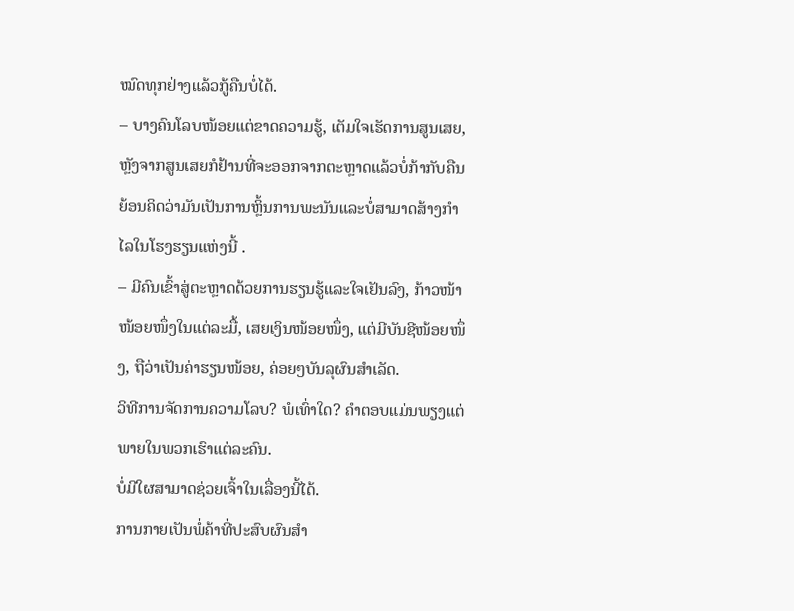ໝົດທຸກຢ່າງແລ້ວກູ້ຄືນບໍ່ໄດ້.
– ບາງຄົນໂລບໜ້ອຍແຕ່ຂາດຄວາມຮູ້, ເຕັມໃຈເຮັດການສູນເສຍ, ຫຼັງຈາກສູນເສຍກໍຢ້ານທີ່ຈະອອກຈາກຕະຫຼາດແລ້ວບໍ່ກ້າກັບຄືນຍ້ອນຄິດວ່າມັນເປັນການຫຼິ້ນການພະນັນແລະບໍ່ສາມາດສ້າງກຳໄລໃນໂຮງຮຽນແຫ່ງນີ້ .
– ມີຄົນເຂົ້າສູ່ຕະຫຼາດດ້ວຍການຮຽນຮູ້ແລະໃຈເຢັນລົງ, ກ້າວໜ້າໜ້ອຍໜຶ່ງໃນແຕ່ລະມື້, ເສຍເງິນໜ້ອຍໜຶ່ງ, ແຕ່ມີບັນຊີໜ້ອຍໜຶ່ງ, ຖືວ່າເປັນຄ່າຮຽນໜ້ອຍ, ຄ່ອຍໆບັນລຸຜົນສຳເລັດ.
ວິທີການຈັດການຄວາມໂລບ? ພໍເທົ່າໃດ? ຄໍາຕອບແມ່ນພຽງແຕ່ພາຍໃນພວກເຮົາແຕ່ລະຄົນ.
ບໍ່ມີໃຜສາມາດຊ່ວຍເຈົ້າໃນເລື່ອງນີ້ໄດ້.
ການກາຍເປັນພໍ່ຄ້າທີ່ປະສົບຜົນສໍາ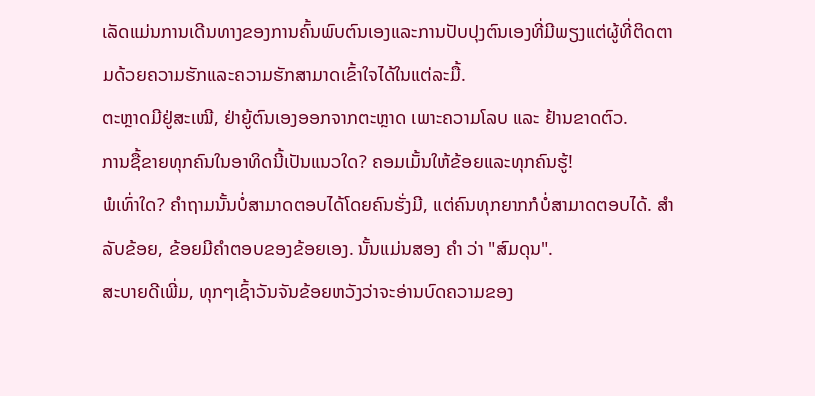ເລັດແມ່ນການເດີນທາງຂອງການຄົ້ນພົບຕົນເອງແລະການປັບປຸງຕົນເອງທີ່ມີພຽງແຕ່ຜູ້ທີ່ຕິດຕາມດ້ວຍຄວາມຮັກແລະຄວາມຮັກສາມາດເຂົ້າໃຈໄດ້ໃນແຕ່ລະມື້.
ຕະຫຼາດມີຢູ່ສະເໝີ, ຢ່າຍູ້ຕົນເອງອອກຈາກຕະຫຼາດ ເພາະຄວາມໂລບ ແລະ ຢ້ານຂາດຕົວ.
ການຊື້ຂາຍທຸກຄົນໃນອາທິດນີ້ເປັນແນວໃດ? ຄອມເມັ້ນໃຫ້ຂ້ອຍແລະທຸກຄົນຮູ້!
ພໍເທົ່າໃດ? ຄຳຖາມນັ້ນບໍ່ສາມາດຕອບໄດ້ໂດຍຄົນຮັ່ງມີ, ແຕ່ຄົນທຸກຍາກກໍບໍ່ສາມາດຕອບໄດ້. ສໍາລັບຂ້ອຍ, ຂ້ອຍມີຄໍາຕອບຂອງຂ້ອຍເອງ. ນັ້ນແມ່ນສອງ ຄຳ ວ່າ "ສົມດຸນ".
ສະບາຍດີເພີ່ມ, ທຸກໆເຊົ້າວັນຈັນຂ້ອຍຫວັງວ່າຈະອ່ານບົດຄວາມຂອງ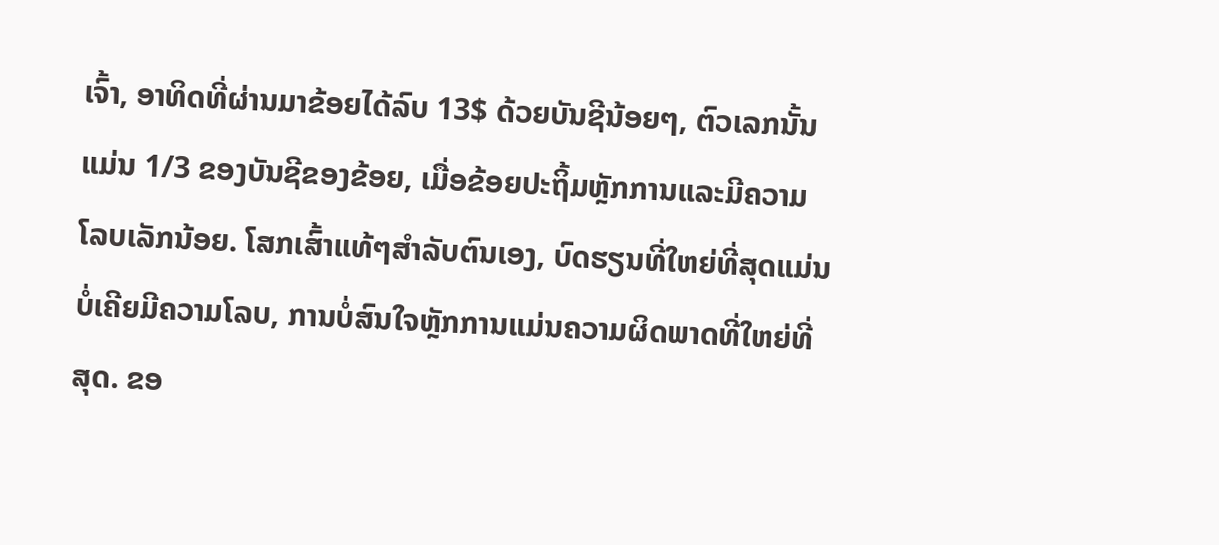ເຈົ້າ, ອາທິດທີ່ຜ່ານມາຂ້ອຍໄດ້ລົບ 13$ ດ້ວຍບັນຊີນ້ອຍໆ, ຕົວເລກນັ້ນແມ່ນ 1/3 ຂອງບັນຊີຂອງຂ້ອຍ, ເມື່ອຂ້ອຍປະຖິ້ມຫຼັກການແລະມີຄວາມໂລບເລັກນ້ອຍ. ໂສກເສົ້າແທ້ໆສໍາລັບຕົນເອງ, ບົດຮຽນທີ່ໃຫຍ່ທີ່ສຸດແມ່ນບໍ່ເຄີຍມີຄວາມໂລບ, ການບໍ່ສົນໃຈຫຼັກການແມ່ນຄວາມຜິດພາດທີ່ໃຫຍ່ທີ່ສຸດ. ຂອ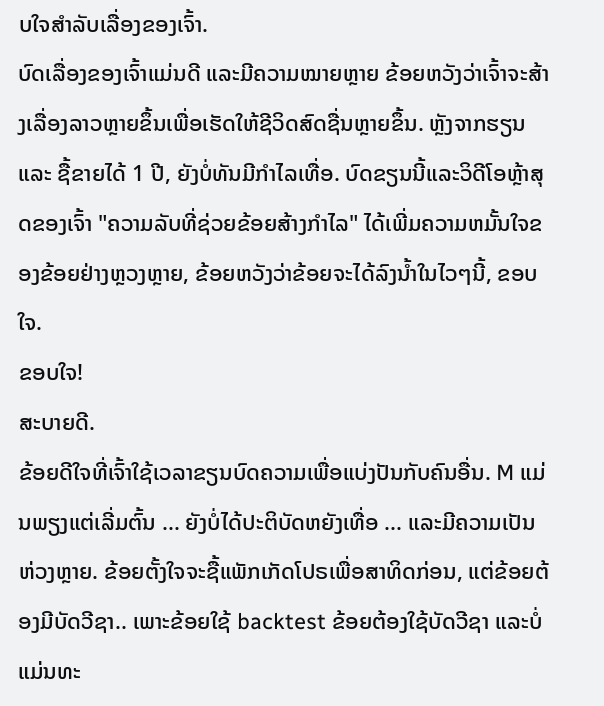ບໃຈສໍາລັບເລື່ອງຂອງເຈົ້າ.
ບົດເລື່ອງຂອງເຈົ້າແມ່ນດີ ແລະມີຄວາມໝາຍຫຼາຍ ຂ້ອຍຫວັງວ່າເຈົ້າຈະສ້າງເລື່ອງລາວຫຼາຍຂຶ້ນເພື່ອເຮັດໃຫ້ຊີວິດສົດຊື່ນຫຼາຍຂຶ້ນ. ຫຼັງຈາກຮຽນ ແລະ ຊື້ຂາຍໄດ້ 1 ປີ, ຍັງບໍ່ທັນມີກຳໄລເທື່ອ. ບົດຂຽນນີ້ແລະວິດີໂອຫຼ້າສຸດຂອງເຈົ້າ "ຄວາມລັບທີ່ຊ່ວຍຂ້ອຍສ້າງກໍາໄລ" ໄດ້ເພີ່ມຄວາມຫມັ້ນໃຈຂອງຂ້ອຍຢ່າງຫຼວງຫຼາຍ, ຂ້ອຍຫວັງວ່າຂ້ອຍຈະໄດ້ລົງນ້ຳໃນໄວໆນີ້, ຂອບໃຈ.
ຂອບໃຈ!
ສະບາຍດີ.
ຂ້ອຍດີໃຈທີ່ເຈົ້າໃຊ້ເວລາຂຽນບົດຄວາມເພື່ອແບ່ງປັນກັບຄົນອື່ນ. M ແມ່ນພຽງແຕ່ເລີ່ມຕົ້ນ ... ຍັງບໍ່ໄດ້ປະຕິບັດຫຍັງເທື່ອ ... ແລະມີຄວາມເປັນຫ່ວງຫຼາຍ. ຂ້ອຍຕັ້ງໃຈຈະຊື້ແພັກເກັດໂປຣເພື່ອສາທິດກ່ອນ, ແຕ່ຂ້ອຍຕ້ອງມີບັດວີຊາ.. ເພາະຂ້ອຍໃຊ້ backtest ຂ້ອຍຕ້ອງໃຊ້ບັດວີຊາ ແລະບໍ່ແມ່ນທະ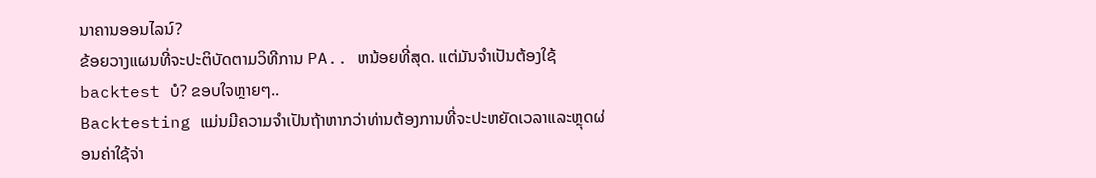ນາຄານອອນໄລນ໌?
ຂ້ອຍວາງແຜນທີ່ຈະປະຕິບັດຕາມວິທີການ PA.. ຫນ້ອຍທີ່ສຸດ. ແຕ່ມັນຈໍາເປັນຕ້ອງໃຊ້ backtest ບໍ? ຂອບໃຈຫຼາຍໆ..
Backtesting ແມ່ນມີຄວາມຈໍາເປັນຖ້າຫາກວ່າທ່ານຕ້ອງການທີ່ຈະປະຫຍັດເວລາແລະຫຼຸດຜ່ອນຄ່າໃຊ້ຈ່າ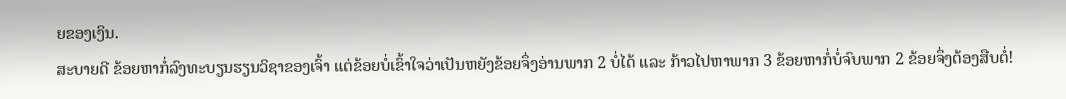ຍຂອງເງິນ.
ສະບາຍດີ ຂ້ອຍຫາກໍ່ລົງທະບຽນຮຽນວິຊາຂອງເຈົ້າ ແຕ່ຂ້ອຍບໍ່ເຂົ້າໃຈວ່າເປັນຫຍັງຂ້ອຍຈຶ່ງອ່ານພາກ 2 ບໍ່ໄດ້ ແລະ ກ້າວໄປຫາພາກ 3 ຂ້ອຍຫາກໍ່ບໍ່ຈົບພາກ 2 ຂ້ອຍຈຶ່ງຕ້ອງສືບຕໍ່!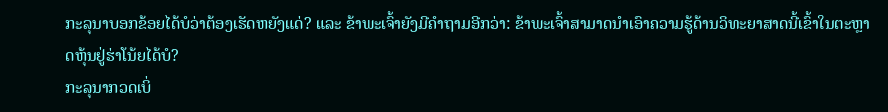ກະລຸນາບອກຂ້ອຍໄດ້ບໍວ່າຕ້ອງເຮັດຫຍັງແດ່? ແລະ ຂ້າພະເຈົ້າຍັງມີຄຳຖາມອີກວ່າ: ຂ້າພະເຈົ້າສາມາດນຳເອົາຄວາມຮູ້ດ້ານວິທະຍາສາດນີ້ເຂົ້າໃນຕະຫຼາດຫຸ້ນຢູ່ຮ່າໂນ້ຍໄດ້ບໍ?
ກະລຸນາກວດເບິ່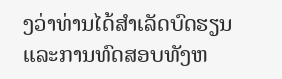ງວ່າທ່ານໄດ້ສໍາເລັດບົດຮຽນແລະການທົດສອບທັງຫ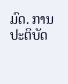ມົດ. ການປະຕິບັດ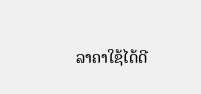ລາຄາໃຊ້ໄດ້ດີ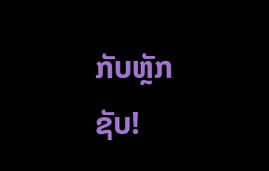ກັບຫຼັກຊັບ!